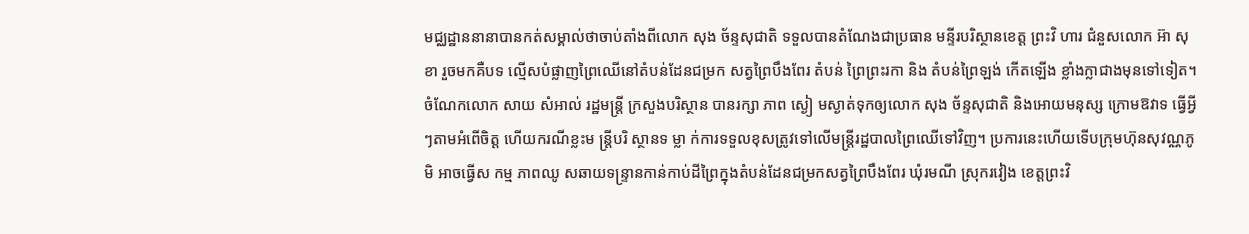មជ្ឈដ្ឋាននានាបានកត់សម្គាល់ថាចាប់តាំងពីលោក សុង ច័ន្ទសុជាតិ ទទួលបានតំណែងជាប្រធាន មន្ទីរបរិស្ថានខេត្ត ព្រះវិ ហារ ជំនួសលោក អ៊ា សុខា រួចមកគឺបទ ល្មើសបំផ្លាញព្រៃឈើនៅតំបន់ដែនជម្រក សត្វព្រៃបឹងពែរ តំបន់ ព្រៃព្រះរកា និង តំបន់ព្រៃឡង់ កើតឡើង ខ្លាំងក្លាជាងមុនទៅទៀត។ ចំណែកលោក សាយ សំអាល់ រដ្ឋមន្ត្រី ក្រសួងបរិស្ថាន បានរក្សា ភាព ស្ងៀ មស្ងាត់ទុកឲ្យលោក សុង ច័ន្ទសុជាតិ និងអោយមនុស្ស ក្រោមឱវាទ ធ្វើអ្វីៗតាមអំពើចិត្ត ហើយករណីខ្លះម ន្ត្រីបរិ ស្ថានទ ម្លា ក់ការទទួលខុសត្រូវទៅលើមន្ត្រីរដ្ឋបាលព្រៃឈើទៅវិញ។ ប្រការនេះហើយទើបក្រុមហ៊ុនសុវណ្ណភូមិ អាចធ្វើស កម្ម ភាពឈូ សឆាយទន្ទ្រានកាន់កាប់ដីព្រៃក្នុងតំបន់ដែនជម្រកសត្វព្រៃបឹងពែរ ឃុំរមណី ស្រុករវៀង ខេត្តព្រះវិ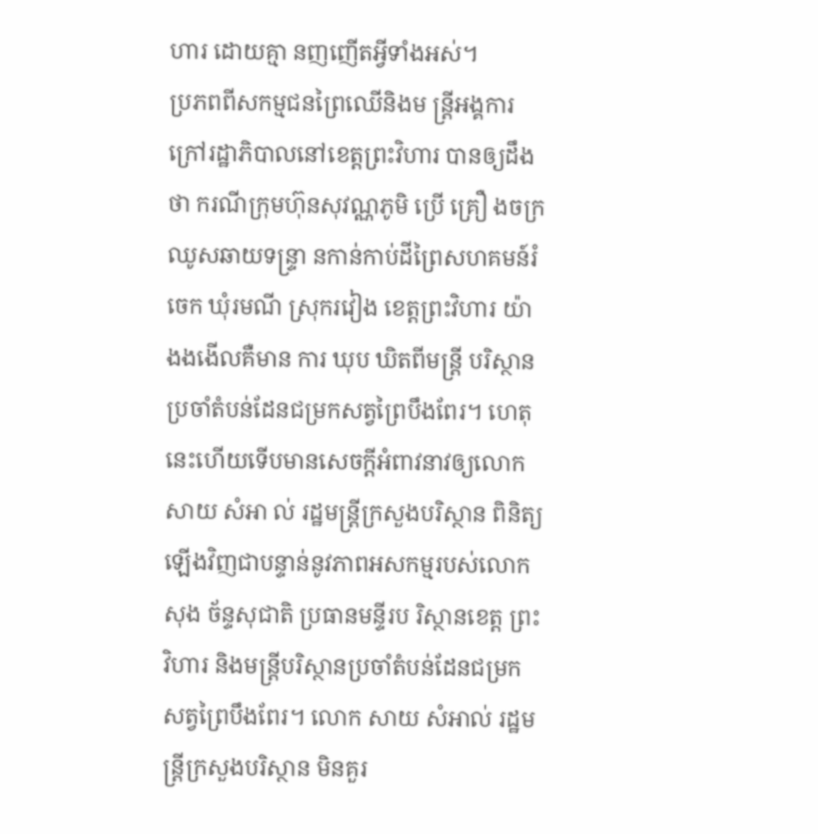ហារ ដោយគ្មា នញញើតអ្វីទាំងអស់។
ប្រភពពីសកម្មជនព្រៃឈើនិងម ន្ត្រីអង្គការក្រៅរដ្ឋាភិបាលនៅខេត្តព្រះវិហារ បានឲ្យដឹងថា ករណីក្រុមហ៊ុនសុវណ្ណភូមិ ប្រើ គ្រឿ ងចក្រឈូសឆាយទន្ទ្រា នកាន់កាប់ដីព្រៃសហគមន៍រំចេក ឃុំរមណី ស្រុករវៀង ខេត្តព្រះវិហារ យ៉ាងងងើលគឺមាន ការ ឃុប ឃិតពីមន្ត្រី បរិស្ថានប្រចាំតំបន់ដែនជម្រកសត្វព្រៃបឹងពែរ។ ហេតុនេះហើយទើបមានសេចក្តីអំពាវនាវឲ្យលោក សាយ សំអា ល់ រដ្ឋមន្ត្រីក្រសួងបរិស្ថាន ពិនិត្យឡើងវិញជាបន្ទាន់នូវភាពអសកម្មរបស់លោក សុង ច័ន្ទសុជាតិ ប្រធានមន្ទីរប រិស្ថានខេត្ត ព្រះវិហារ និងមន្ត្រីបរិស្ថានប្រចាំតំបន់ដែនជម្រកសត្វព្រៃបឹងពែរ។ លោក សាយ សំអាល់ រដ្ឋមន្ត្រីក្រសួងបរិស្ថាន មិនគួរ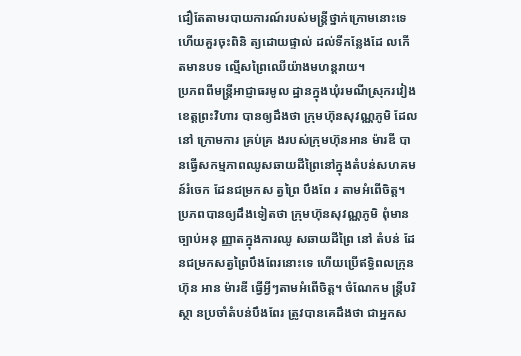ជឿតែតាមរបាយការណ៍របស់មន្ត្រីថ្នាក់ក្រោមនោះទេ ហើយគួរចុះពិនិ ត្យដោយផ្ទាល់ ដល់ទីកន្លែងដែ លកើតមានបទ ល្មើសព្រៃឈើយ៉ាងមហន្តរាយ។
ប្រភពពីមន្ត្រីអាជ្ញាធរមូល ដ្ឋានក្នុងឃុំរមណីស្រុករវៀង ខេត្តព្រះវិហារ បានឲ្យដឹងថា ក្រុមហ៊ុនសុវណ្ណភូមិ ដែលនៅ ក្រោមការ គ្រប់គ្រ ងរបស់ក្រុមហ៊ុនអាន ម៉ារឌី បានធ្វើសកម្មភាពឈូសឆាយដីព្រៃនៅក្នុងតំបន់សហគមន៍រំចេក ដែនជម្រកស ត្វព្រៃ បឹងពែ រ តាមអំពើចិត្ត។ ប្រភពបានឲ្យដឹងទៀតថា ក្រុមហ៊ុនសុវណ្ណភូមិ ពុំមានច្បាប់អនុ ញ្ញាតក្នុងការឈូ សឆាយដីព្រៃ នៅ តំបន់ ដែនជម្រកសត្វព្រៃបឹងពែរនោះទេ ហើយប្រើឥទ្ធិពលក្រុនហ៊ុន អាន ម៉ារឌី ធ្វើអ្វីៗតាមអំពើចិត្ត។ ចំណែកម ន្ត្រីបរិស្ថា នប្រចាំតំបន់បឹងពែរ ត្រូវបានគេដឹងថា ជាអ្នកស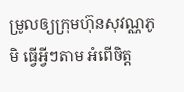ម្រូលឲ្យក្រុមហ៊ុនសុវណ្ណភូមិ ធ្វើអ្វីៗតាម អំពើចិត្ត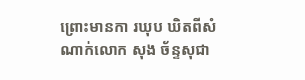ព្រោះមានកា រឃុប ឃិតពីសំណាក់លោក សុង ច័ន្ទសុជា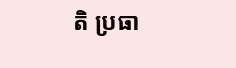តិ ប្រធា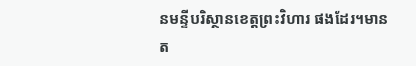នមន្ទីបរិស្ថានខេត្តព្រះវិហារ ផងដែរ។មានត